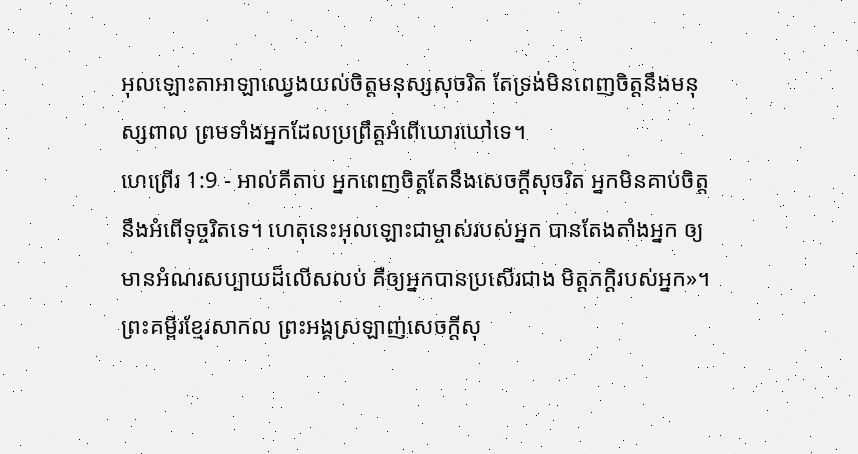អុលឡោះតាអាឡាឈ្វេងយល់ចិត្តមនុស្សសុចរិត តែទ្រង់មិនពេញចិត្តនឹងមនុស្សពាល ព្រមទាំងអ្នកដែលប្រព្រឹត្តអំពើឃោរឃៅទេ។
ហេព្រើរ 1:9 - អាល់គីតាប អ្នកពេញចិត្តតែនឹងសេចក្ដីសុចរិត អ្នកមិនគាប់ចិត្តនឹងអំពើទុច្ចរិតទេ។ ហេតុនេះអុលឡោះជាម្ចាស់របស់អ្នក បានតែងតាំងអ្នក ឲ្យមានអំណរសប្បាយដ៏លើសលប់ គឺឲ្យអ្នកបានប្រសើរជាង មិត្ដភក្ដិរបស់អ្នក»។ ព្រះគម្ពីរខ្មែរសាកល ព្រះអង្គស្រឡាញ់សេចក្ដីសុ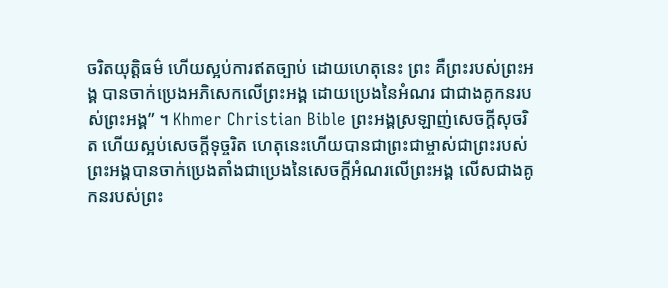ចរិតយុត្តិធម៌ ហើយស្អប់ការឥតច្បាប់ ដោយហេតុនេះ ព្រះ គឺព្រះរបស់ព្រះអង្គ បានចាក់ប្រេងអភិសេកលើព្រះអង្គ ដោយប្រេងនៃអំណរ ជាជាងគូកនរបស់ព្រះអង្គ” ។ Khmer Christian Bible ព្រះអង្គស្រឡាញ់សេចក្ដីសុចរិត ហើយស្អប់សេចក្ដីទុច្ចរិត ហេតុនេះហើយបានជាព្រះជាម្ចាស់ជាព្រះរបស់ព្រះអង្គបានចាក់ប្រេងតាំងជាប្រេងនៃសេចក្ដីអំណរលើព្រះអង្គ លើសជាងគូកនរបស់ព្រះ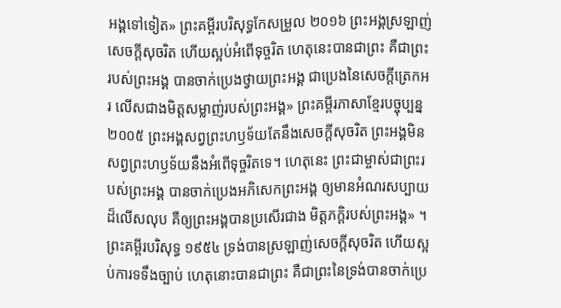អង្គទៅទៀត» ព្រះគម្ពីរបរិសុទ្ធកែសម្រួល ២០១៦ ព្រះអង្គស្រឡាញ់សេចក្តីសុចរិត ហើយស្អប់អំពើទុច្ចរិត ហេតុនេះបានជាព្រះ គឺជាព្រះរបស់ព្រះអង្គ បានចាក់ប្រេងថ្វាយព្រះអង្គ ជាប្រេងនៃសេចក្តីត្រេកអរ លើសជាងមិត្តសម្លាញ់របស់ព្រះអង្គ» ព្រះគម្ពីរភាសាខ្មែរបច្ចុប្បន្ន ២០០៥ ព្រះអង្គសព្វព្រះហឫទ័យតែនឹងសេចក្ដីសុចរិត ព្រះអង្គមិនសព្វព្រះហឫទ័យនឹងអំពើទុច្ចរិតទេ។ ហេតុនេះ ព្រះជាម្ចាស់ជាព្រះរបស់ព្រះអង្គ បានចាក់ប្រេងអភិសេកព្រះអង្គ ឲ្យមានអំណរសប្បាយដ៏លើសលុប គឺឲ្យព្រះអង្គបានប្រសើរជាង មិត្តភក្ដិរបស់ព្រះអង្គ» ។ ព្រះគម្ពីរបរិសុទ្ធ ១៩៥៤ ទ្រង់បានស្រឡាញ់សេចក្ដីសុចរិត ហើយស្អប់ការទទឹងច្បាប់ ហេតុនោះបានជាព្រះ គឺជាព្រះនៃទ្រង់បានចាក់ប្រេ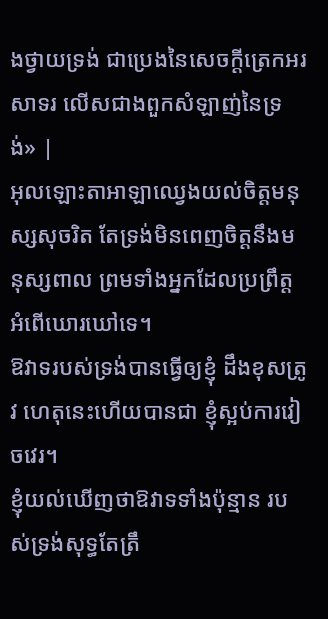ងថ្វាយទ្រង់ ជាប្រេងនៃសេចក្ដីត្រេកអរសាទរ លើសជាងពួកសំឡាញ់នៃទ្រង់» |
អុលឡោះតាអាឡាឈ្វេងយល់ចិត្តមនុស្សសុចរិត តែទ្រង់មិនពេញចិត្តនឹងមនុស្សពាល ព្រមទាំងអ្នកដែលប្រព្រឹត្តអំពើឃោរឃៅទេ។
ឱវាទរបស់ទ្រង់បានធ្វើឲ្យខ្ញុំ ដឹងខុសត្រូវ ហេតុនេះហើយបានជា ខ្ញុំស្អប់ការវៀចវេរ។
ខ្ញុំយល់ឃើញថាឱវាទទាំងប៉ុន្មាន របស់ទ្រង់សុទ្ធតែត្រឹ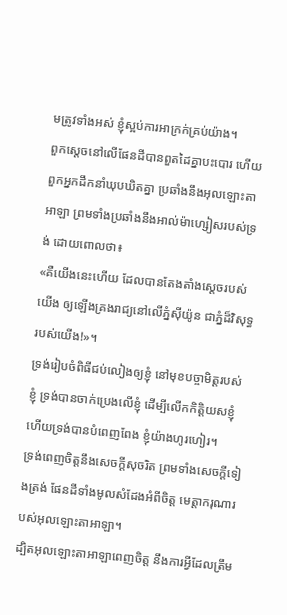មត្រូវទាំងអស់ ខ្ញុំស្អប់ការអាក្រក់គ្រប់យ៉ាង។
ពួកស្ដេចនៅលើផែនដីបានពួតដៃគ្នាបះបោរ ហើយពួកអ្នកដឹកនាំឃុបឃិតគ្នា ប្រឆាំងនឹងអុលឡោះតាអាឡា ព្រមទាំងប្រឆាំងនឹងអាល់ម៉ាហ្សៀសរបស់ទ្រង់ ដោយពោលថា៖
«គឺយើងនេះហើយ ដែលបានតែងតាំងស្ដេចរបស់យើង ឲ្យឡើងគ្រងរាជ្យនៅលើភ្នំស៊ីយ៉ូន ជាភ្នំដ៏វិសុទ្ធរបស់យើង!»។
ទ្រង់រៀបចំពិធីជប់លៀងឲ្យខ្ញុំ នៅមុខបច្ចាមិត្តរបស់ខ្ញុំ ទ្រង់បានចាក់ប្រេងលើខ្ញុំ ដើម្បីលើកកិត្តិយសខ្ញុំ ហើយទ្រង់បានបំពេញពែង ខ្ញុំយ៉ាងហូរហៀរ។
ទ្រង់ពេញចិត្តនឹងសេចក្ដីសុចរិត ព្រមទាំងសេចក្ដីទៀងត្រង់ ផែនដីទាំងមូលសំដែងអំពីចិត្ត មេត្តាករុណារបស់អុលឡោះតាអាឡា។
ដ្បិតអុលឡោះតាអាឡាពេញចិត្ត នឹងការអ្វីដែលត្រឹម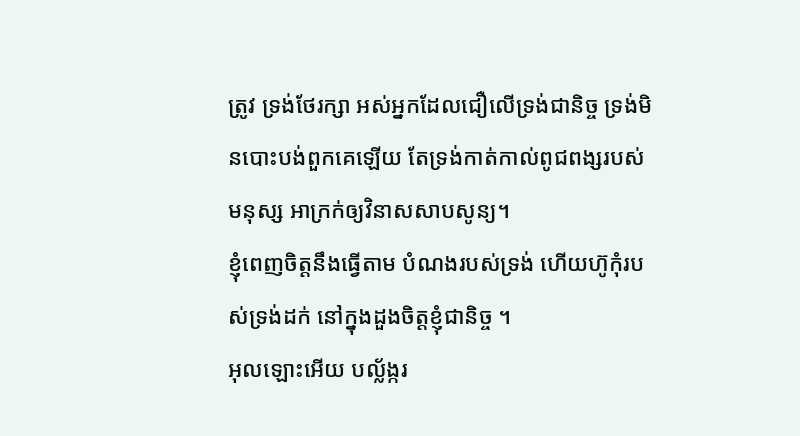ត្រូវ ទ្រង់ថែរក្សា អស់អ្នកដែលជឿលើទ្រង់ជានិច្ច ទ្រង់មិនបោះបង់ពួកគេឡើយ តែទ្រង់កាត់កាល់ពូជពង្សរបស់មនុស្ស អាក្រក់ឲ្យវិនាសសាបសូន្យ។
ខ្ញុំពេញចិត្តនឹងធ្វើតាម បំណងរបស់ទ្រង់ ហើយហ៊ូកុំរបស់ទ្រង់ដក់ នៅក្នុងដួងចិត្តខ្ញុំជានិច្ច ។
អុលឡោះអើយ បល្ល័ង្ករ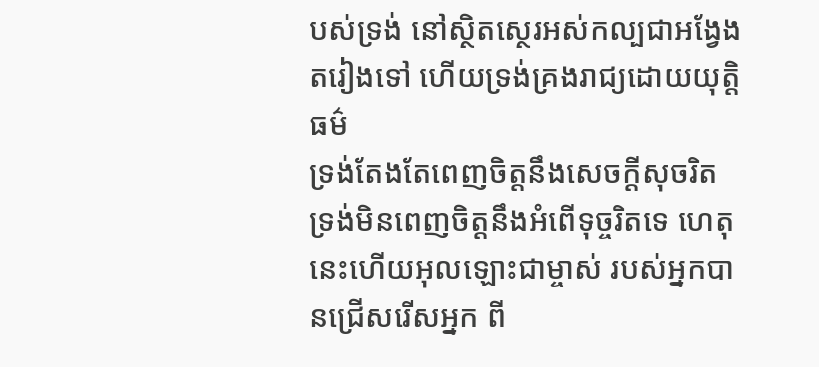បស់ទ្រង់ នៅស្ថិតស្ថេរអស់កល្បជាអង្វែងតរៀងទៅ ហើយទ្រង់គ្រងរាជ្យដោយយុត្តិធម៌
ទ្រង់តែងតែពេញចិត្តនឹងសេចក្ដីសុចរិត ទ្រង់មិនពេញចិត្តនឹងអំពើទុច្ចរិតទេ ហេតុនេះហើយអុលឡោះជាម្ចាស់ របស់អ្នកបានជ្រើសរើសអ្នក ពី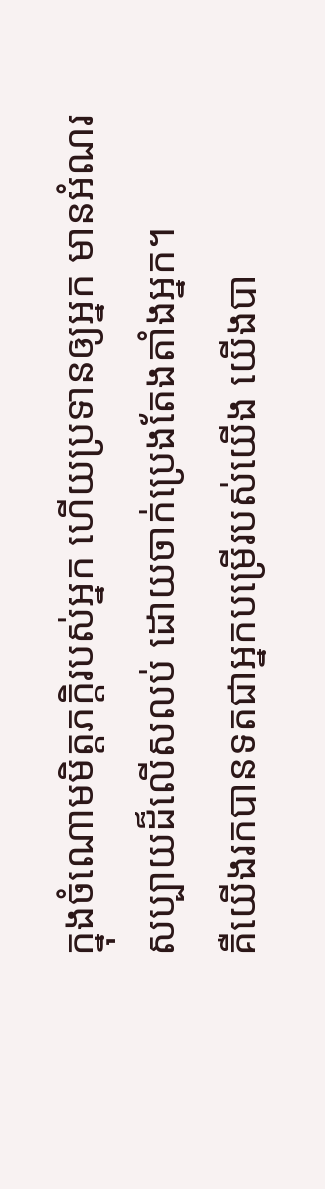ក្នុងចំណោមមិត្តភក្ដិរបស់អ្នក ហើយប្រទានឲ្យអ្នក មានអំណរសប្បាយដ៏លើសលប់ ដោយចាក់ប្រេងតែងតាំងអ្នក។
គឺយើងរកបានទតជាអ្នកបម្រើរបស់យើង យើងបា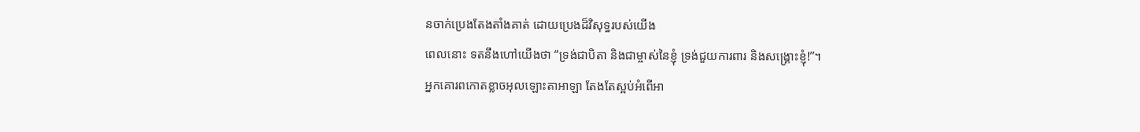នចាក់ប្រេងតែងតាំងគាត់ ដោយប្រេងដ៏វិសុទ្ធរបស់យើង
ពេលនោះ ទតនឹងហៅយើងថា “ទ្រង់ជាបិតា និងជាម្ចាស់នៃខ្ញុំ ទ្រង់ជួយការពារ និងសង្គ្រោះខ្ញុំ!”។
អ្នកគោរពកោតខ្លាចអុលឡោះតាអាឡា តែងតែស្អប់អំពើអា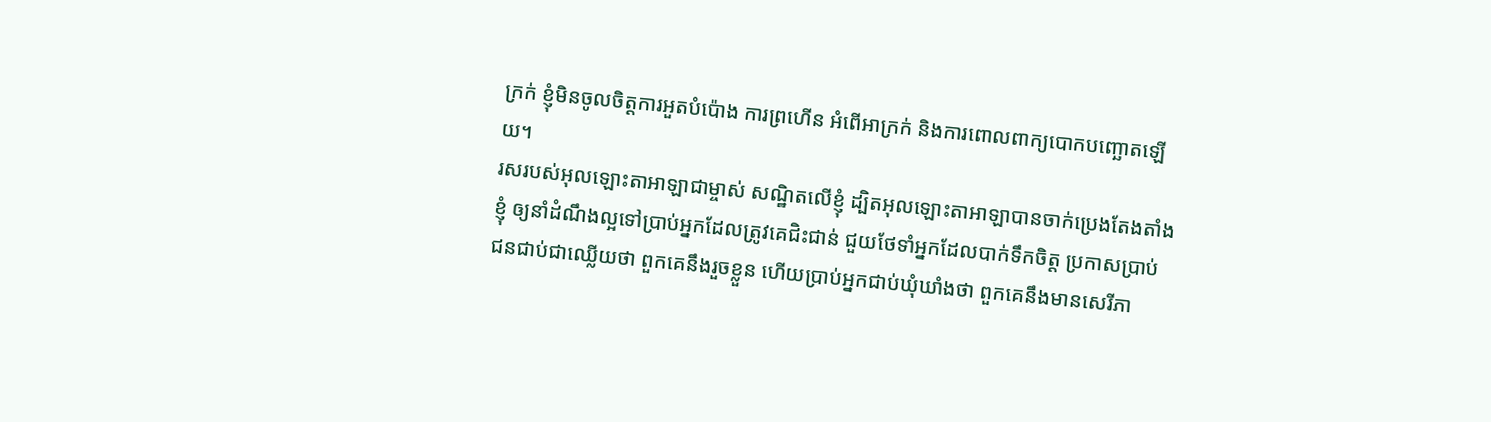ក្រក់ ខ្ញុំមិនចូលចិត្តការអួតបំប៉ោង ការព្រហើន អំពើអាក្រក់ និងការពោលពាក្យបោកបញ្ឆោតឡើយ។
រសរបស់អុលឡោះតាអាឡាជាម្ចាស់ សណ្ឋិតលើខ្ញុំ ដ្បិតអុលឡោះតាអាឡាបានចាក់ប្រេងតែងតាំងខ្ញុំ ឲ្យនាំដំណឹងល្អទៅប្រាប់អ្នកដែលត្រូវគេជិះជាន់ ជួយថែទាំអ្នកដែលបាក់ទឹកចិត្ត ប្រកាសប្រាប់ជនជាប់ជាឈ្លើយថា ពួកគេនឹងរួចខ្លួន ហើយប្រាប់អ្នកជាប់ឃុំឃាំងថា ពួកគេនឹងមានសេរីភា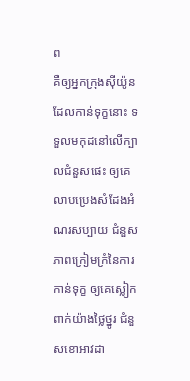ព
គឺឲ្យអ្នកក្រុងស៊ីយ៉ូនដែលកាន់ទុក្ខនោះ ទទួលមកុដនៅលើក្បាលជំនួសផេះ ឲ្យគេលាបប្រេងសំដែងអំណរសប្បាយ ជំនួសភាពក្រៀមក្រំនៃការកាន់ទុក្ខ ឲ្យគេស្លៀកពាក់យ៉ាងថ្លៃថ្នូរ ជំនួសខោអាវដា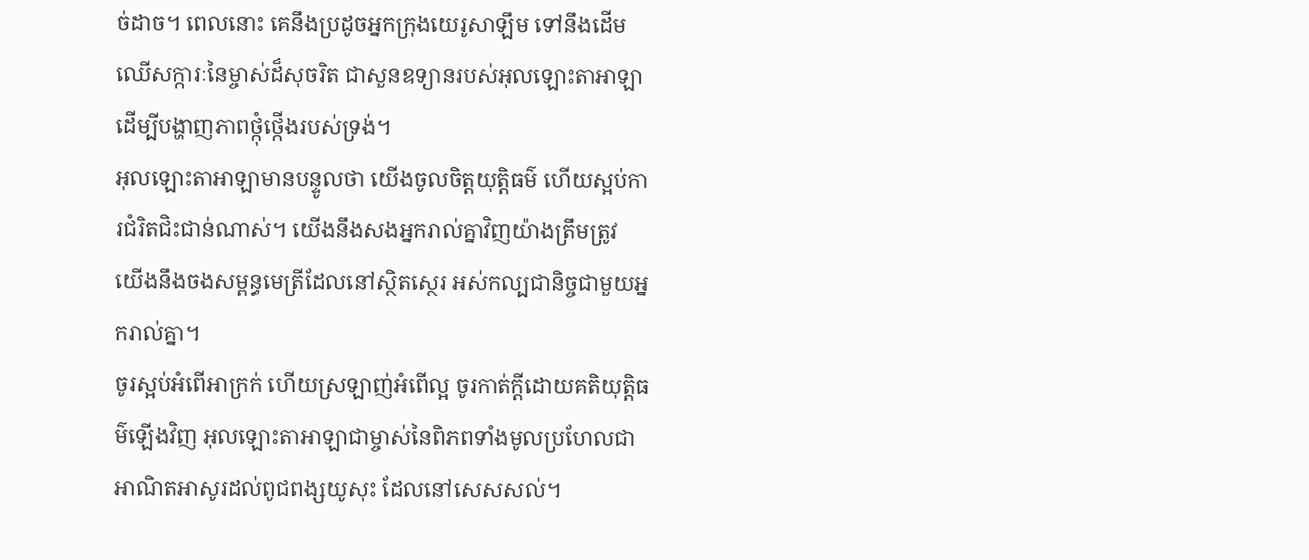ច់ដាច។ ពេលនោះ គេនឹងប្រដូចអ្នកក្រុងយេរូសាឡឹម ទៅនឹងដើមឈើសក្ការៈនៃម្ចាស់ដ៏សុចរិត ជាសួនឧទ្យានរបស់អុលឡោះតាអាឡា ដើម្បីបង្ហាញភាពថ្កុំថ្កើងរបស់ទ្រង់។
អុលឡោះតាអាឡាមានបន្ទូលថា យើងចូលចិត្តយុត្តិធម៌ ហើយស្អប់ការជំរិតជិះជាន់ណាស់។ យើងនឹងសងអ្នករាល់គ្នាវិញយ៉ាងត្រឹមត្រូវ យើងនឹងចងសម្ពន្ធមេត្រីដែលនៅស្ថិតស្ថេរ អស់កល្បជានិច្ចជាមួយអ្នករាល់គ្នា។
ចូរស្អប់អំពើអាក្រក់ ហើយស្រឡាញ់អំពើល្អ ចូរកាត់ក្ដីដោយគតិយុត្តិធម៌ឡើងវិញ អុលឡោះតាអាឡាជាម្ចាស់នៃពិភពទាំងមូលប្រហែលជា អាណិតអាសូរដល់ពូជពង្សយូសុះ ដែលនៅសេសសល់។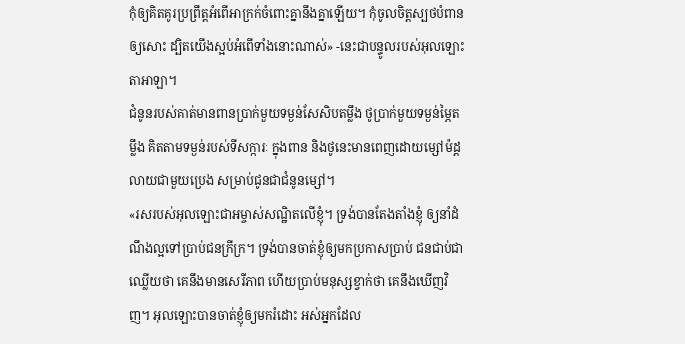កុំឲ្យគិតគូរប្រព្រឹត្តអំពើអាក្រក់ចំពោះគ្នានឹងគ្នាឡើយ។ កុំចូលចិត្តស្បថបំពានឲ្យសោះ ដ្បិតយើងស្អប់អំពើទាំងនោះណាស់» -នេះជាបន្ទូលរបស់អុលឡោះតាអាឡា។
ជំនូនរបស់គាត់មានពានប្រាក់មួយទម្ងន់សែសិបតម្លឹង ថូប្រាក់មួយទម្ងន់ម្ភៃតម្លឹង គិតតាមទម្ងន់របស់ទីសក្ការៈ ក្នុងពាន និងថូនេះមានពេញដោយម្សៅម៉ដ្តលាយជាមួយប្រេង សម្រាប់ជូនជាជំនូនម្សៅ។
«រសរបស់អុលឡោះជាអម្ចាស់សណ្ឋិតលើខ្ញុំ។ ទ្រង់បានតែងតាំងខ្ញុំ ឲ្យនាំដំណឹងល្អទៅប្រាប់ជនក្រីក្រ។ ទ្រង់បានចាត់ខ្ញុំឲ្យមកប្រកាសប្រាប់ ជនជាប់ជាឈ្លើយថា គេនឹងមានសេរីភាព ហើយប្រាប់មនុស្សខ្វាក់ថា គេនឹងឃើញវិញ។ អុលឡោះបានចាត់ខ្ញុំឲ្យមករំដោះ អស់អ្នកដែល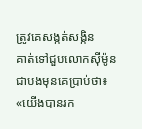ត្រូវគេសង្កត់សង្កិន
គាត់ទៅជួបលោកស៊ីម៉ូន ជាបងមុនគេប្រាប់ថា៖ «យើងបានរក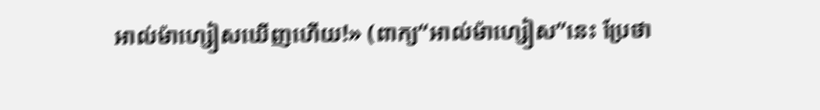អាល់ម៉ាហ្សៀសឃើញហើយ!» (ពាក្យ“អាល់ម៉ាហ្សៀស”នេះ ប្រែថា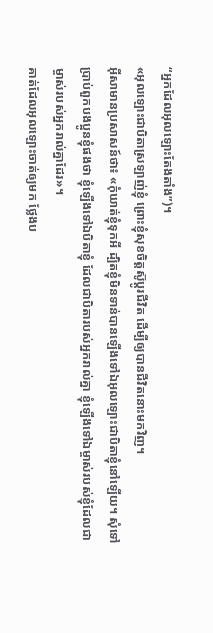“អ្នកដែលអុលឡោះតែងតាំង”)។
«អុលឡោះជាបិតាស្រឡាញ់ខ្ញុំ ព្រោះខ្ញុំសុខចិត្ដស៊ូប្ដូរជីវិត ដើម្បីឲ្យបានជីវិតនោះមកវិញ។
អ៊ីសាមានប្រសាសន៍ថា៖ «កុំឃាត់ខ្ញុំទុកអី ដ្បិតខ្ញុំមិនទាន់បានឡើងទៅឯអុលឡោះជាបិតាខ្ញុំនៅឡើយ។ សុំទៅប្រាប់ពួកបងប្អូនខ្ញុំផងថា ខ្ញុំឡើងទៅឯបិតាខ្ញុំ ដែលជាបិតារបស់អ្នករាល់គ្នា ខ្ញុំឡើងទៅឯម្ចាស់របស់ខ្ញុំដែលជាម្ចាស់របស់អ្នករាល់គ្នាដែរ»។
គាត់ដែលអុលឡោះចាត់ឲ្យមក ថ្លែងប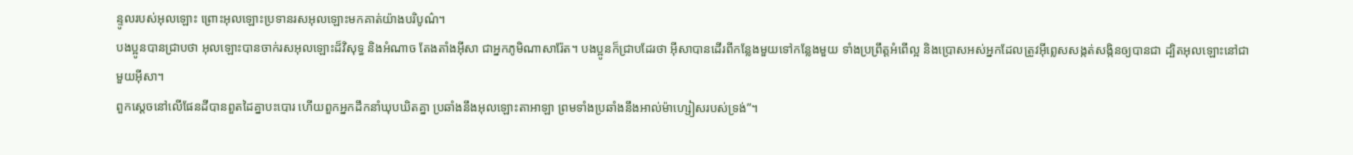ន្ទូលរបស់អុលឡោះ ព្រោះអុលឡោះប្រទានរសអុលឡោះមកគាត់យ៉ាងបរិបូណ៌។
បងប្អូនបានជ្រាបថា អុលឡោះបានចាក់រសអុលឡោះដ៏វិសុទ្ធ និងអំណាច តែងតាំងអ៊ីសា ជាអ្នកភូមិណាសារ៉ែត។ បងប្អូនក៏ជ្រាបដែរថា អ៊ីសាបានដើរពីកន្លែងមួយទៅកន្លែងមួយ ទាំងប្រព្រឹត្ដអំពើល្អ និងប្រោសអស់អ្នកដែលត្រូវអ៊ីព្លេសសង្កត់សង្កិនឲ្យបានជា ដ្បិតអុលឡោះនៅជាមួយអ៊ីសា។
ពួកស្ដេចនៅលើផែនដីបានពួតដៃគ្នាបះបោរ ហើយពួកអ្នកដឹកនាំឃុបឃិតគ្នា ប្រឆាំងនឹងអុលឡោះតាអាឡា ព្រមទាំងប្រឆាំងនឹងអាល់ម៉ាហ្សៀសរបស់ទ្រង់”។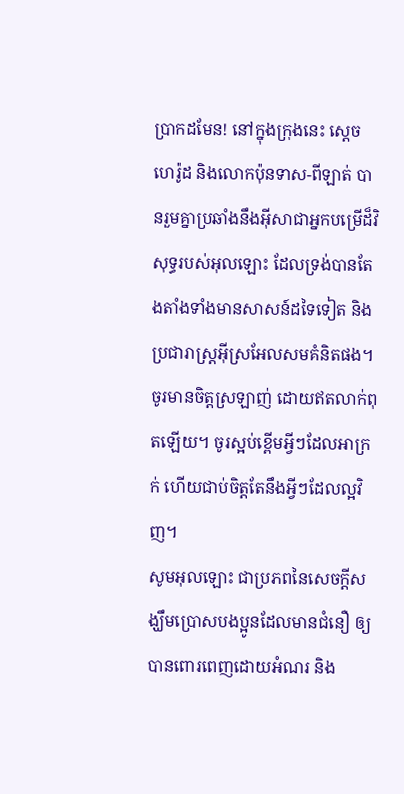ប្រាកដមែន! នៅក្នុងក្រុងនេះ ស្ដេចហេរ៉ូដ និងលោកប៉ុនទាស-ពីឡាត់ បានរួមគ្នាប្រឆាំងនឹងអ៊ីសាជាអ្នកបម្រើដ៏វិសុទ្ធរបស់អុលឡោះ ដែលទ្រង់បានតែងតាំងទាំងមានសាសន៍ដទៃទៀត និងប្រជារាស្ដ្រអ៊ីស្រអែលសមគំនិតផង។
ចូរមានចិត្ដស្រឡាញ់ ដោយឥតលាក់ពុតឡើយ។ ចូរស្អប់ខ្ពើមអ្វីៗដែលអាក្រក់ ហើយជាប់ចិត្ដតែនឹងអ្វីៗដែលល្អវិញ។
សូមអុលឡោះ ជាប្រភពនៃសេចក្ដីសង្ឃឹមប្រោសបងប្អូនដែលមានជំនឿ ឲ្យបានពោរពេញដោយអំណរ និង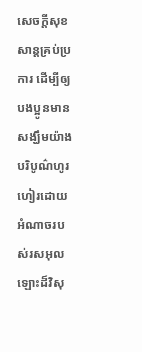សេចក្ដីសុខសាន្ដគ្រប់ប្រការ ដើម្បីឲ្យបងប្អូនមានសង្ឃឹមយ៉ាងបរិបូណ៌ហូរហៀរដោយអំណាចរបស់រសអុលឡោះដ៏វិសុ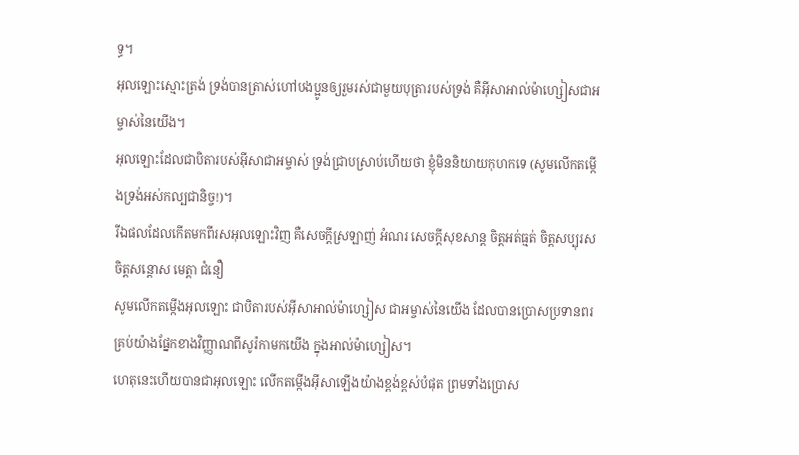ទ្ធ។
អុលឡោះស្មោះត្រង់ ទ្រង់បានត្រាស់ហៅបងប្អូនឲ្យរួមរស់ជាមួយបុត្រារបស់ទ្រង់ គឺអ៊ីសាអាល់ម៉ាហ្សៀសជាអម្ចាស់នៃយើង។
អុលឡោះដែលជាបិតារបស់អ៊ីសាជាអម្ចាស់ ទ្រង់ជ្រាបស្រាប់ហើយថា ខ្ញុំមិននិយាយកុហកទេ (សូមលើកតម្កើងទ្រង់អស់កល្បជានិច្ច!)។
រីឯផលដែលកើតមកពីរសអុលឡោះវិញ គឺសេចក្ដីស្រឡាញ់ អំណរ សេចក្ដីសុខសាន្ដ ចិត្ដអត់ធ្មត់ ចិត្ដសប្បុរស ចិត្ដសន្តោស មេត្ដា ជំនឿ
សូមលើកតម្កើងអុលឡោះ ជាបិតារបស់អ៊ីសាអាល់ម៉ាហ្សៀស ជាអម្ចាស់នៃយើង ដែលបានប្រោសប្រទានពរគ្រប់យ៉ាងផ្នែកខាងវិញ្ញាណពីសូរ៉កាមកយើង ក្នុងអាល់ម៉ាហ្សៀស។
ហេតុនេះហើយបានជាអុលឡោះ លើកតម្កើងអ៊ីសាឡើងយ៉ាងខ្ពង់ខ្ពស់បំផុត ព្រមទាំងប្រោស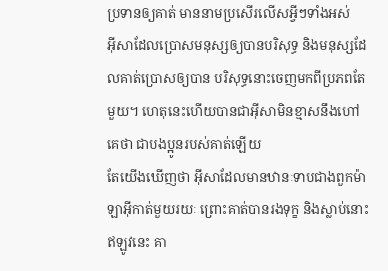ប្រទានឲ្យគាត់ មាននាមប្រសើរលើសអ្វីៗទាំងអស់
អ៊ីសាដែលប្រោសមនុស្សឲ្យបានបរិសុទ្ធ និងមនុស្សដែលគាត់ប្រោសឲ្យបាន បរិសុទ្ធនោះចេញមកពីប្រភពតែមួយ។ ហេតុនេះហើយបានជាអ៊ីសាមិនខ្មាសនឹងហៅគេថា ជាបងប្អូនរបស់គាត់ឡើយ
តែយើងឃើញថា អ៊ីសាដែលមានឋានៈទាបជាងពួកម៉ាឡាអ៊ីកាត់មួយរយៈ ព្រោះគាត់បានរងទុក្ខ និងស្លាប់នោះ ឥឡូវនេះ គា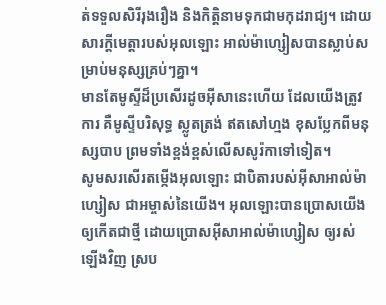ត់ទទួលសិរីរុងរឿង និងកិត្ដិនាមទុកជាមកុដរាជ្យ។ ដោយសារក្តីមេត្តារបស់អុលឡោះ អាល់ម៉ាហ្សៀសបានស្លាប់សម្រាប់មនុស្សគ្រប់ៗគ្នា។
មានតែមូស្ទីដ៏ប្រសើរដូចអ៊ីសានេះហើយ ដែលយើងត្រូវការ គឺមូស្ទីបរិសុទ្ធ ស្លូតត្រង់ ឥតសៅហ្មង ខុសប្លែកពីមនុស្សបាប ព្រមទាំងខ្ពង់ខ្ពស់លើសសូរ៉កាទៅទៀត។
សូមសរសើរតម្កើងអុលឡោះ ជាបិតារបស់អ៊ីសាអាល់ម៉ាហ្សៀស ជាអម្ចាស់នៃយើង។ អុលឡោះបានប្រោសយើងឲ្យកើតជាថ្មី ដោយប្រោសអ៊ីសាអាល់ម៉ាហ្សៀស ឲ្យរស់ឡើងវិញ ស្រប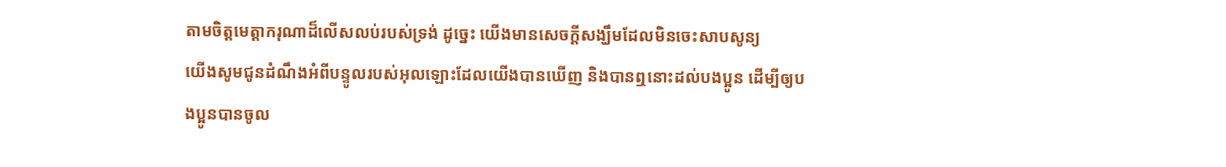តាមចិត្តមេត្ដាករុណាដ៏លើសលប់របស់ទ្រង់ ដូច្នេះ យើងមានសេចក្ដីសង្ឃឹមដែលមិនចេះសាបសូន្យ
យើងសូមជូនដំណឹងអំពីបន្ទូលរបស់អុលឡោះដែលយើងបានឃើញ និងបានឮនោះដល់បងប្អូន ដើម្បីឲ្យបងប្អូនបានចូល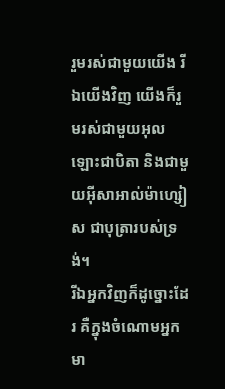រួមរស់ជាមួយយើង រីឯយើងវិញ យើងក៏រួមរស់ជាមួយអុលឡោះជាបិតា និងជាមួយអ៊ីសាអាល់ម៉ាហ្សៀស ជាបុត្រារបស់ទ្រង់។
រីឯអ្នកវិញក៏ដូច្នោះដែរ គឺក្នុងចំណោមអ្នក មា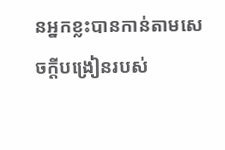នអ្នកខ្លះបានកាន់តាមសេចក្ដីបង្រៀនរបស់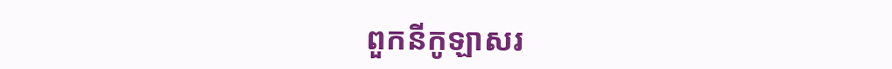ពួកនីកូឡាសរ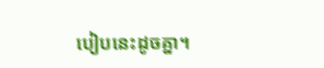បៀបនេះដូចគ្នា។